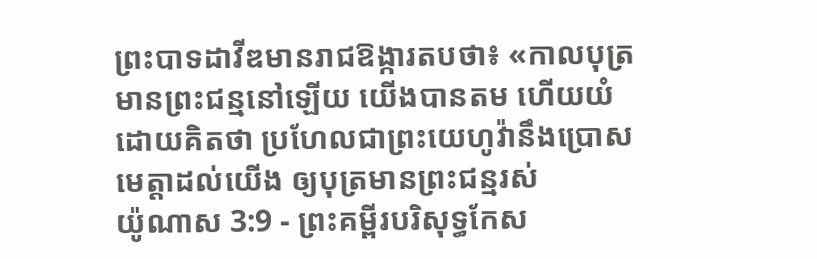ព្រះបាទដាវីឌមានរាជឱង្ការតបថា៖ «កាលបុត្រមានព្រះជន្មនៅឡើយ យើងបានតម ហើយយំ ដោយគិតថា ប្រហែលជាព្រះយេហូវ៉ានឹងប្រោសមេត្តាដល់យើង ឲ្យបុត្រមានព្រះជន្មរស់
យ៉ូណាស 3:9 - ព្រះគម្ពីរបរិសុទ្ធកែស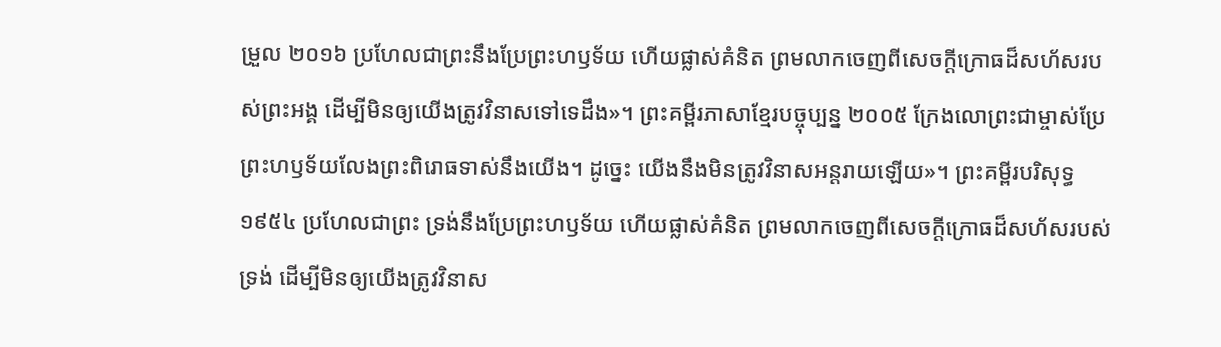ម្រួល ២០១៦ ប្រហែលជាព្រះនឹងប្រែព្រះហឫទ័យ ហើយផ្លាស់គំនិត ព្រមលាកចេញពីសេចក្ដីក្រោធដ៏សហ័សរបស់ព្រះអង្គ ដើម្បីមិនឲ្យយើងត្រូវវិនាសទៅទេដឹង»។ ព្រះគម្ពីរភាសាខ្មែរបច្ចុប្បន្ន ២០០៥ ក្រែងលោព្រះជាម្ចាស់ប្រែព្រះហឫទ័យលែងព្រះពិរោធទាស់នឹងយើង។ ដូច្នេះ យើងនឹងមិនត្រូវវិនាសអន្តរាយឡើយ»។ ព្រះគម្ពីរបរិសុទ្ធ ១៩៥៤ ប្រហែលជាព្រះ ទ្រង់នឹងប្រែព្រះហឫទ័យ ហើយផ្លាស់គំនិត ព្រមលាកចេញពីសេចក្ដីក្រោធដ៏សហ័សរបស់ទ្រង់ ដើម្បីមិនឲ្យយើងត្រូវវិនាស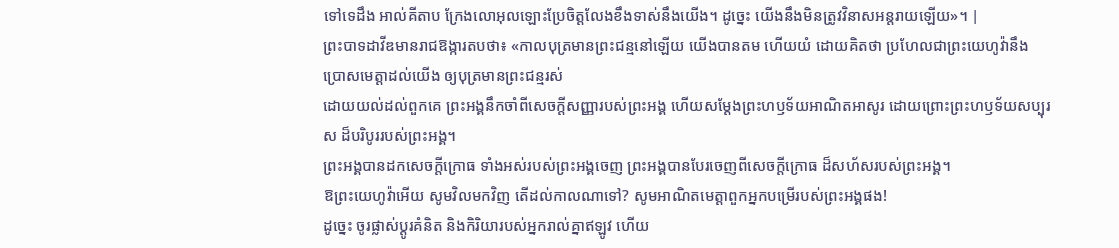ទៅទេដឹង អាល់គីតាប ក្រែងលោអុលឡោះប្រែចិត្តលែងខឹងទាស់នឹងយើង។ ដូច្នេះ យើងនឹងមិនត្រូវវិនាសអន្តរាយឡើយ»។ |
ព្រះបាទដាវីឌមានរាជឱង្ការតបថា៖ «កាលបុត្រមានព្រះជន្មនៅឡើយ យើងបានតម ហើយយំ ដោយគិតថា ប្រហែលជាព្រះយេហូវ៉ានឹងប្រោសមេត្តាដល់យើង ឲ្យបុត្រមានព្រះជន្មរស់
ដោយយល់ដល់ពួកគេ ព្រះអង្គនឹកចាំពីសេចក្ដីសញ្ញារបស់ព្រះអង្គ ហើយសម្ដែងព្រះហឫទ័យអាណិតអាសូរ ដោយព្រោះព្រះហឫទ័យសប្បុរស ដ៏បរិបូររបស់ព្រះអង្គ។
ព្រះអង្គបានដកសេចក្ដីក្រោធ ទាំងអស់របស់ព្រះអង្គចេញ ព្រះអង្គបានបែរចេញពីសេចក្ដីក្រោធ ដ៏សហ័សរបស់ព្រះអង្គ។
ឱព្រះយេហូវ៉ាអើយ សូមវិលមកវិញ តើដល់កាលណាទៅ? សូមអាណិតមេត្តាពួកអ្នកបម្រើរបស់ព្រះអង្គផង!
ដូច្នេះ ចូរផ្លាស់ប្ដូរគំនិត និងកិរិយារបស់អ្នករាល់គ្នាឥឡូវ ហើយ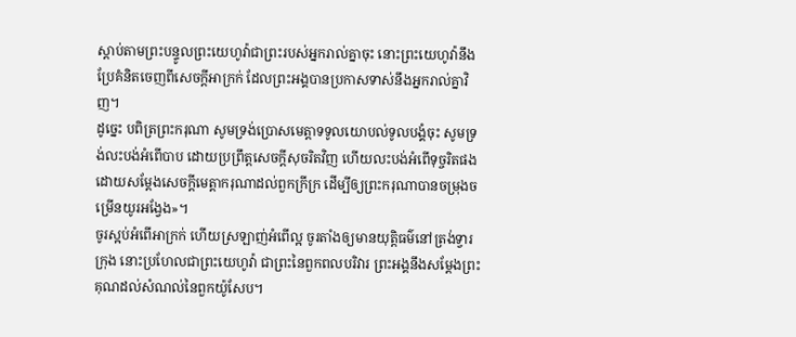ស្តាប់តាមព្រះបន្ទូលព្រះយេហូវ៉ាជាព្រះរបស់អ្នករាល់គ្នាចុះ នោះព្រះយេហូវ៉ានឹងប្រែគំនិតចេញពីសេចក្ដីអាក្រក់ ដែលព្រះអង្គបានប្រកាសទាស់នឹងអ្នករាល់គ្នាវិញ។
ដូច្នេះ បពិត្រព្រះករុណា សូមទ្រង់ប្រោសមេត្តាទទូលយោបល់ទូលបង្គំចុះ សូមទ្រង់លះបង់អំពើបាប ដោយប្រព្រឹត្តសេចក្ដីសុចរិតវិញ ហើយលះបង់អំពើទុច្ចរិតផង ដោយសម្ដែងសេចក្ដីមេត្តាករុណាដល់ពួកក្រីក្រ ដើម្បីឲ្យព្រះករុណាបានចម្រុងចម្រើនយូរអង្វែង»។
ចូរស្អប់អំពើអាក្រក់ ហើយស្រឡាញ់អំពើល្អ ចូរតាំងឲ្យមានយុត្តិធម៌នៅត្រង់ទ្វារក្រុង នោះប្រហែលជាព្រះយេហូវ៉ា ជាព្រះនៃពួកពលបរិវារ ព្រះអង្គនឹងសម្ដែងព្រះគុណដល់សំណល់នៃពួកយ៉ូសែប។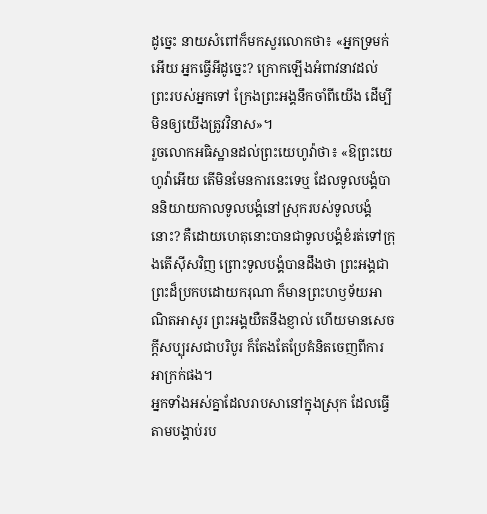ដូច្នេះ នាយសំពៅក៏មកសួរលោកថា៖ «អ្នកទ្រមក់អើយ អ្នកធ្វើអីដូច្នេះ? ក្រោកឡើងអំពាវនាវដល់ព្រះរបស់អ្នកទៅ ក្រែងព្រះអង្គនឹកចាំពីយើង ដើម្បីមិនឲ្យយើងត្រូវវិនាស»។
រួចលោកអធិស្ឋានដល់ព្រះយេហូវ៉ាថា៖ «ឱព្រះយេហូវ៉ាអើយ តើមិនមែនការនេះទេឬ ដែលទូលបង្គំបាននិយាយកាលទូលបង្គំនៅស្រុករបស់ទូលបង្គំនោះ? គឺដោយហេតុនោះបានជាទូលបង្គំខំរត់ទៅក្រុងតើស៊ីសវិញ ព្រោះទូលបង្គំបានដឹងថា ព្រះអង្គជាព្រះដ៏ប្រកបដោយករុណា ក៏មានព្រះហឫទ័យអាណិតអាសូរ ព្រះអង្គយឺតនឹងខ្ញាល់ ហើយមានសេចក្ដីសប្បុរសជាបរិបូរ ក៏តែងតែប្រែគំនិតចេញពីការអាក្រក់ផង។
អ្នកទាំងអស់គ្នាដែលរាបសានៅក្នុងស្រុក ដែលធ្វើតាមបង្គាប់រប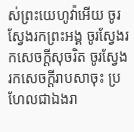ស់ព្រះយេហូវ៉ាអើយ ចូរស្វែងរកព្រះអង្គ ចូរស្វែងរកសេចក្ដីសុចរិត ចូរស្វែងរកសេចក្ដីរាបសាចុះ ប្រហែលជាឯងរា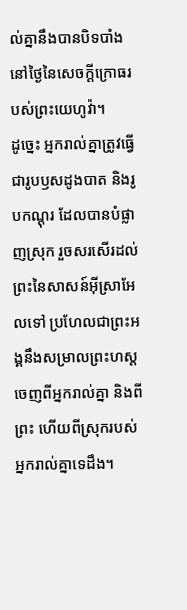ល់គ្នានឹងបានបិទបាំង នៅថ្ងៃនៃសេចក្ដីក្រោធរបស់ព្រះយេហូវ៉ា។
ដូច្នេះ អ្នករាល់គ្នាត្រូវធ្វើជារូបឫសដូងបាត និងរូបកណ្តុរ ដែលបានបំផ្លាញស្រុក រួចសរសើរដល់ព្រះនៃសាសន៍អ៊ីស្រាអែលទៅ ប្រហែលជាព្រះអង្គនឹងសម្រាលព្រះហស្តចេញពីអ្នករាល់គ្នា និងពីព្រះ ហើយពីស្រុករបស់អ្នករាល់គ្នាទេដឹង។